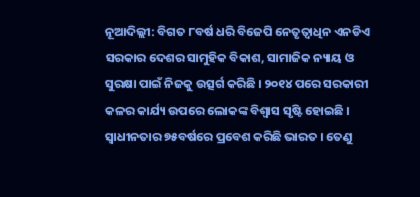ନୂଆଦିଲ୍ଲୀ: ବିଗତ ୮ବର୍ଷ ଧରି ବିଜେପି ନେତୃତ୍ୱାଧିନ ଏନଡିଏ ସରକାର ଦେଶର ସାମୁହିକ ବିକାଶ, ସାମାଜିକ ନ୍ୟାୟ ଓ ସୁରକ୍ଷା ପାଇଁ ନିଜକୁ ଉତ୍ସର୍ଗ କରିଛି । ୨୦୧୪ ପରେ ସରକାରୀ କଳର କାର୍ଯ୍ୟ ଉପରେ ଲୋକଙ୍କ ବିଶ୍ୱାସ ସୃଷ୍ଟି ହୋଇଛି । ସ୍ୱାଧୀନତାର ୭୫ବର୍ଷରେ ପ୍ରବେଶ କରିଛି ଭାରତ । ତେଣୁ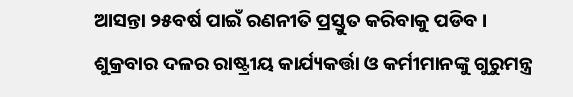ଆସନ୍ତା ୨୫ବର୍ଷ ପାଇଁ ରଣନୀତି ପ୍ରସ୍ତୁତ କରିବାକୁ ପଡିବ । ଶୁକ୍ରବାର ଦଳର ରାଷ୍ଟ୍ରୀୟ କାର୍ଯ୍ୟକର୍ତ୍ତା ଓ କର୍ମୀମାନଙ୍କୁ ଗୁରୁମନ୍ତ୍ର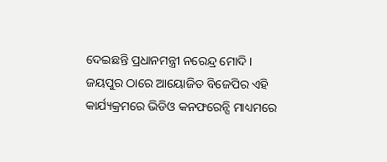ଦେଇଛନ୍ତି ପ୍ରଧାନମନ୍ତ୍ରୀ ନରେନ୍ଦ୍ର ମୋଦି ।
ଜୟପୁର ଠାରେ ଆୟୋଜିତ ବିଜେପିର ଏହି କାର୍ଯ୍ୟକ୍ରମରେ ଭିଡିଓ କନଫରେନ୍ସି ମାଧ୍ୟମରେ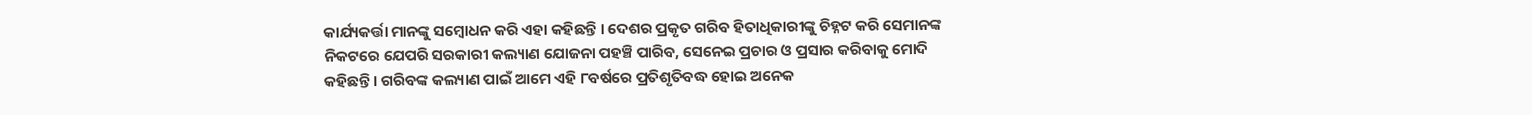କାର୍ଯ୍ୟକର୍ତ୍ତା ମାନଙ୍କୁ ସମ୍ବୋଧନ କରି ଏହା କହିଛନ୍ତି । ଦେଶର ପ୍ରକୃତ ଗରିବ ହିତାଧିକାରୀଙ୍କୁ ଚିହ୍ନଟ କରି ସେମାନଙ୍କ ନିକଟରେ ଯେପରି ସରକାରୀ କଲ୍ୟାଣ ଯୋଜନା ପହଞ୍ଚି ପାରିବ, ସେନେଇ ପ୍ରଚାର ଓ ପ୍ରସାର କରିବାକୁ ମୋଦି କହିଛନ୍ତି । ଗରିବଙ୍କ କଲ୍ୟାଣ ପାଇଁ ଆମେ ଏହି ୮ବର୍ଷରେ ପ୍ରତିଶୃତିବଦ୍ଧ ହୋଇ ଅନେକ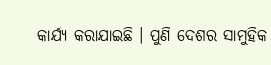କାର୍ଯ୍ୟ କରାଯାଇଛି । ପୁଣି ଦେଶର ସାମୁହିକ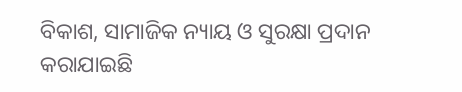ବିକାଶ, ସାମାଜିକ ନ୍ୟାୟ ଓ ସୁରକ୍ଷା ପ୍ରଦାନ କରାଯାଇଛି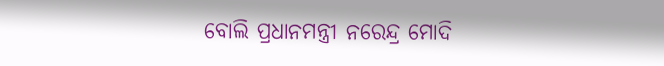ବୋଲି ପ୍ରଧାନମନ୍ତ୍ରୀ ନରେନ୍ଦ୍ର ମୋଦି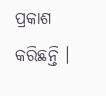ପ୍ରକାଶ କରିଛନ୍ତି ।